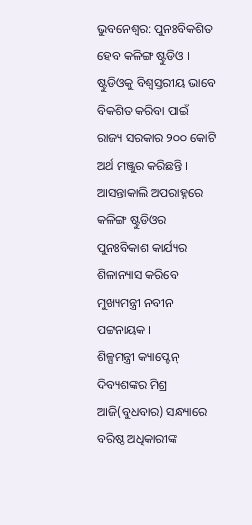ଭୁବନେଶ୍ବର: ପୁନଃବିକଶିତ ହେବ କଳିଙ୍ଗ ଷ୍ଟୁଡିଓ । ଷ୍ଟୁଡିଓକୁ ବିଶ୍ୱସ୍ତରୀୟ ଭାବେ ବିକଶିତ କରିବା ପାଇଁ ରାଜ୍ୟ ସରକାର ୨୦୦ କୋଟି ଅର୍ଥ ମଞ୍ଜୁର କରିଛନ୍ତି । ଆସନ୍ତାକାଲି ଅପରାହ୍ନରେ କଳିଙ୍ଗ ଷ୍ଟୁଡିଓର ପୁନଃବିକାଶ କାର୍ଯ୍ୟର ଶିଳାନ୍ୟାସ କରିବେ ମୁଖ୍ୟମନ୍ତ୍ରୀ ନବୀନ ପଟ୍ଟନାୟକ ।
ଶିଳ୍ପମନ୍ତ୍ରୀ କ୍ୟାପ୍ଟେନ୍ ଦିବ୍ୟଶଙ୍କର ମିଶ୍ର ଆଜି(ବୁଧବାର) ସନ୍ଧ୍ୟାରେ ବରିଷ୍ଠ ଅଧିକାରୀଙ୍କ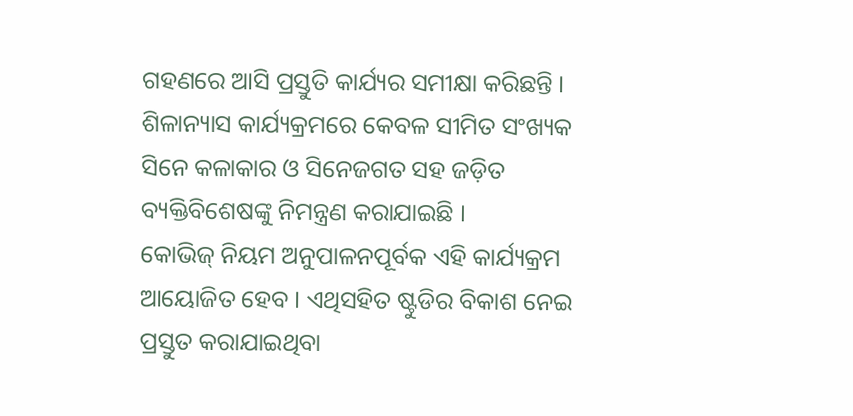ଗହଣରେ ଆସି ପ୍ରସ୍ତୁତି କାର୍ଯ୍ୟର ସମୀକ୍ଷା କରିଛନ୍ତି । ଶିଳାନ୍ୟାସ କାର୍ଯ୍ୟକ୍ରମରେ କେବଳ ସୀମିତ ସଂଖ୍ୟକ ସିନେ କଳାକାର ଓ ସିନେଜଗତ ସହ ଜଡ଼ିତ ବ୍ୟକ୍ତିବିଶେଷଙ୍କୁ ନିମନ୍ତ୍ରଣ କରାଯାଇଛି ।
କୋଭିଜ୍ ନିୟମ ଅନୁପାଳନପୂର୍ବକ ଏହି କାର୍ଯ୍ୟକ୍ରମ ଆୟୋଜିତ ହେବ । ଏଥିସହିତ ଷ୍ଟୁଡିର ବିକାଶ ନେଇ ପ୍ରସ୍ତୁତ କରାଯାଇଥିବା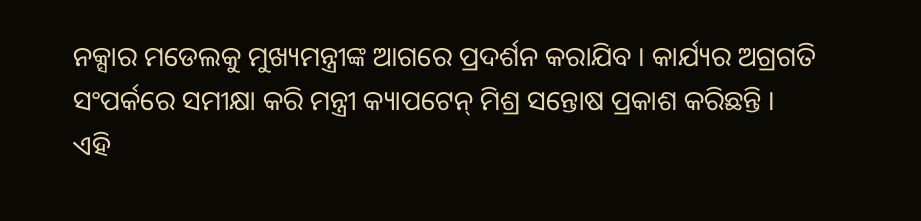ନକ୍ସାର ମଡେଲକୁ ମୁଖ୍ୟମନ୍ତ୍ରୀଙ୍କ ଆଗରେ ପ୍ରଦର୍ଶନ କରାଯିବ । କାର୍ଯ୍ୟର ଅଗ୍ରଗତି ସଂପର୍କରେ ସମୀକ୍ଷା କରି ମନ୍ତ୍ରୀ କ୍ୟାପଟେନ୍ ମିଶ୍ର ସନ୍ତୋଷ ପ୍ରକାଶ କରିଛନ୍ତି ।
ଏହି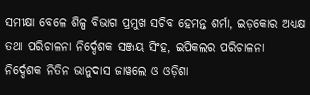ସମୀକ୍ଷା ବେଳେ ଶିଳ୍ପ ବିଭାଗ ପ୍ରମୁଖ ସଚିବ ହେମନ୍ତ ଶର୍ମା, ଇଡ଼କୋର ଅଧ୍ୟକ୍ଷ ତଥା ପରିଚାଳନା ନିର୍ଦ୍ଦେଶକ ସଞ୍ଜୟ ସିଂହ, ଇପିକଲର ପରିଚାଳନା ନିର୍ଦ୍ଦେଶକ ନିତିନ ଭାନୁଦାସ ଜାୱଲେ ଓ ଓଡ଼ିଶା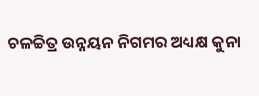ଚଳଚ୍ଚିତ୍ର ଉନ୍ନୟନ ନିଗମର ଅଧ୍ୟକ୍ଷ କୁନା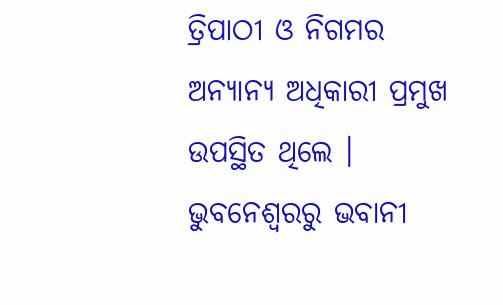ତ୍ରିପାଠୀ ଓ ନିଗମର ଅନ୍ୟାନ୍ୟ ଅଧିକାରୀ ପ୍ରମୁଖ ଉପସ୍ଥିତ ଥିଲେ ।
ଭୁବନେଶ୍ବରରୁ ଭବାନୀ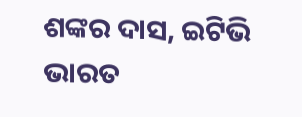ଶଙ୍କର ଦାସ, ଇଟିଭି ଭାରତ